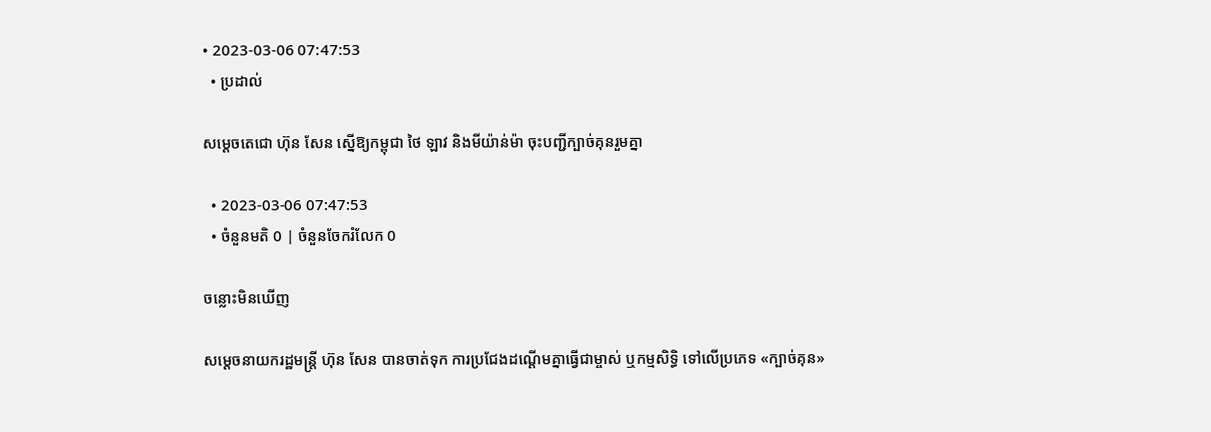• 2023-03-06 07:47:53
  • ប្រដាល់

សម្ដេចតេជោ ហ៊ុន សែន ស្នើឱ្យកម្ពុជា ថៃ ឡាវ និងមីយ៉ាន់ម៉ា ចុះបញ្ជីក្បាច់គុនរួមគ្នា

  • 2023-03-06 07:47:53
  • ចំនួនមតិ 0 | ចំនួនចែករំលែក 0

ចន្លោះមិនឃើញ

សម្តេចនាយករដ្ឋមន្រ្តី ហ៊ុន សែន បានចាត់ទុក ការប្រជែងដណ្តើមគ្នាធ្វើជាម្ចាស់ ឬកម្មសិទ្ធិ ទៅលើប្រភេទ «ក្បាច់គុន»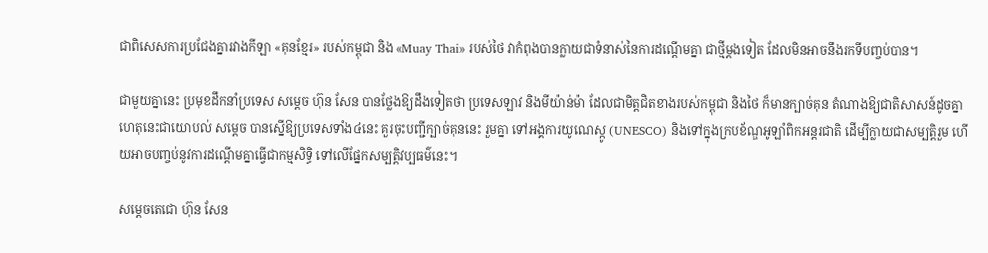ជាពិសេសការប្រជែងគ្នារវាងកីឡា «គុនខ្មែរ» របស់កម្ពុជា និង «Muay Thai» របស់ថៃ វាកំពុងបានក្លាយជាទំនាស់នៃការដណ្តើមគ្នា ជាថ្មីម្តងទៀត ដែលមិនអាចនឹងរកទីបញ្ចប់បាន។

ជាមួយគ្នានេះ ប្រមុខដឹកនាំប្រទេស សម្តេច ហ៊ុន សែន បានថ្លែងឱ្យដឹងទៀតថា ប្រទេសឡាវ និងមីយ៉ាន់ម៉ា ដែលជាមិត្តជិតខាងរបស់កម្ពុជា និងថៃ ក៏មានក្បាច់គុន តំណាងឱ្យជាតិសាសន៍ដូចគ្នា ហេតុនេះជាយោបល់ សម្តេច បានស្នើឱ្យប្រទេសទាំង៤នេះ គួរចុះបញ្ជីក្បាច់គុននេះ រួមគ្នា ទៅអង្គការយូណេស្កូ (UNESCO) និងទៅក្នុងក្របខ័ណ្ឌអូឡាំពិកអន្តរជាតិ ដើម្បីក្លាយជាសម្បត្តិរួម ហើយអាចបញ្ចប់នូវការដណ្តើមគ្នាធ្វើជាកម្មសិទ្ធិ ទៅលើផ្នែកសម្បត្តិវប្បធម៌នេះ។

សម្តេចតេជោ ហ៊ុន សែន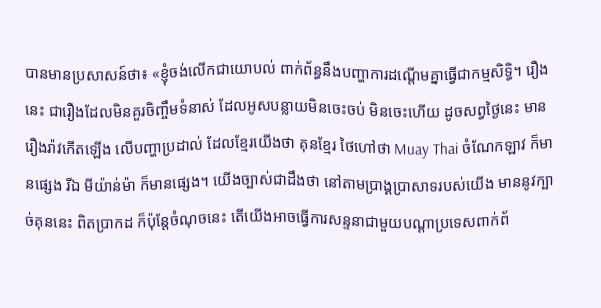បានមានប្រសាសន៍ថា៖ «ខ្ញុំចង់លើកជាយោបល់ ពាក់ព័ន្ធនឹងបញ្ហាការដណ្តើមគ្នាធ្វើជាកម្មសិទ្ធិ។ រឿងនេះ ជារឿងដែលមិនគួរចិញ្ចឹមទំនាស់ ដែលអូសបន្លាយមិនចេះចប់ មិនចេះហើយ ដូចសព្វថ្ងៃនេះ មានរឿងរ៉ាវកើតឡើង លើបញ្ហាប្រដាល់ ដែលខ្មែរយើងថា គុនខ្មែរ ថៃហៅថា Muay Thai ចំណែកឡាវ ក៏មានផ្សេង រីឯ មីយ៉ាន់ម៉ា ក៏មានផ្សេង។ យើងច្បាស់ជាដឹងថា នៅតាមប្រាង្គប្រាសាទរបស់យើង មាននូវក្បាច់គុននេះ ពិតប្រាកដ ក៏ប៉ុន្តែចំណុចនេះ តើយើងអាចធ្វើការសន្ទនាជាមួយបណ្តាប្រទេសពាក់ព័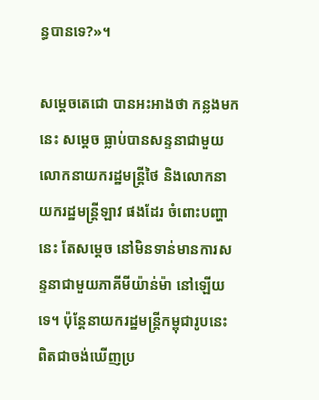ន្ធបានទេ?»។

សម្តេចតេជោ បានអះអាងថា កន្លងមកនេះ សម្តេច ធ្លាប់បានសន្ទនាជាមួយលោកនាយករដ្ឋមន្រ្តីថៃ និងលោកនាយករដ្ឋមន្រ្តីឡាវ ផងដែរ ចំពោះបញ្ហានេះ តែសម្តេច នៅមិនទាន់មានការសន្ទនាជាមួយភាគីមីយ៉ាន់ម៉ា នៅឡើយទេ។ ប៉ុន្តែនាយករដ្ឋមន្រ្តីកម្ពុជារូបនេះ ពិតជាចង់ឃើញប្រ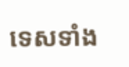ទេសទាំង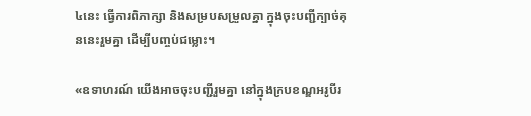៤នេះ ធ្វើការពិភាក្សា និងសម្របសម្រួលគ្នា ក្នុងចុះបញ្ជីក្បាច់គុននេះរួមគ្នា ដើម្បីបញ្ចប់ជម្លោះ។

«ឧទាហរណ៍ យើងអាចចុះបញ្ជីរួមគ្នា នៅក្នុងក្របខណ្ឌអរូបីរ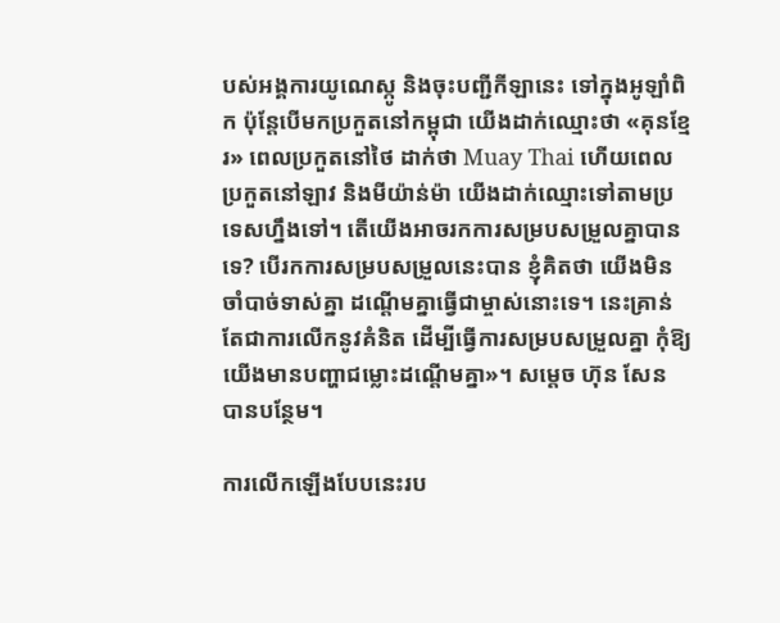បស់អង្គការយូណេស្កូ និងចុះបញ្ជីកីឡានេះ ទៅក្នុងអូឡាំពិក ប៉ុន្តែបើមកប្រកួតនៅកម្ពុជា យើងដាក់ឈ្មោះថា «គុនខ្មែរ» ពេលប្រកួតនៅថៃ ដាក់ថា Muay Thai ហើយពេលប្រកួតនៅឡាវ និងមីយ៉ាន់ម៉ា យើងដាក់ឈ្មោះទៅតាមប្រទេសហ្នឹងទៅ។ តើយើងអាចរកការសម្របសម្រួលគ្នាបានទេ? បើរកការសម្របសម្រួលនេះបាន ខ្ញុំគិតថា យើងមិនចាំបាច់ទាស់គ្នា ដណ្តើមគ្នាធ្វើជាម្ចាស់នោះទេ។ នេះគ្រាន់តែជាការលើកនូវគំនិត ដើម្បីធ្វើការសម្របសម្រួលគ្នា កុំឱ្យយើងមានបញ្ហាជម្លោះដណ្តើមគ្នា»។ សម្តេច ហ៊ុន សែន បានបន្ថែម។

ការលើកឡើងបែបនេះរប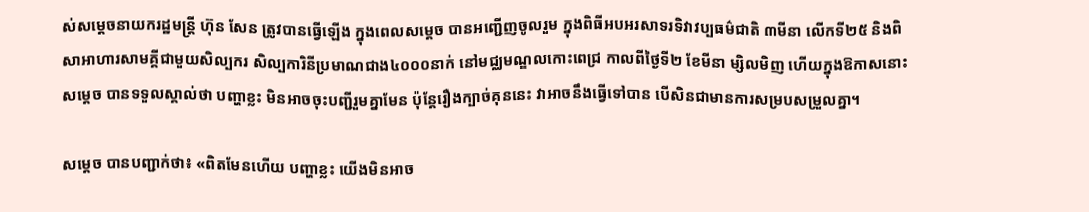ស់សម្តេចនាយករដ្ឋមន្រ្តី ហ៊ុន សែន ត្រូវបានធ្វើឡើង ក្នុងពេលសម្តេច បានអញ្ជើញចូលរួម ក្នុងពិធីអបអរសាទរទិវាវប្បធម៌ជាតិ ៣មីនា លើកទី២៥ និងពិសាអាហារសាមគ្គីជាមួយសិល្បករ សិល្បការិនីប្រមាណជាង៤០០០នាក់ នៅមជ្ឈមណ្ឌលកោះពេជ្រ កាលពីថ្ងៃទី២ ខែមីនា ម្សិលមិញ ហើយក្នុងឱកាសនោះ សម្តេច បានទទួលស្គាល់ថា បញ្ហាខ្លះ មិនអាចចុះបញ្ជីរួមគ្នាមែន ប៉ុន្តែរឿងក្បាច់គុននេះ វាអាចនឹងធ្វើទៅបាន បើសិនជាមានការសម្របសម្រួលគ្នា។

សម្តេច បានបញ្ជាក់ថា៖ «ពិតមែនហើយ បញ្ហាខ្លះ យើងមិនអាច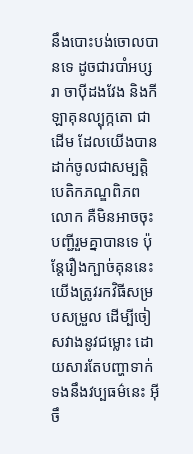នឹងបោះបង់ចោលបានទេ ដូចជារបាំអប្សរា ចាប៉ីដងវែង និងកីឡាគុនល្បុក្កតោ ជាដើម ដែលយើងបានដាក់ចូលជាសម្បត្តិបេតិកភណ្ឌពិភពលោក គឺមិនអាចចុះបញ្ជីរួមគ្នាបានទេ ប៉ុន្តែរឿងក្បាច់គុននេះ យើងត្រូវរកវិធីសម្របសម្រួល ដើម្បីចៀសវាងនូវជម្លោះ ដោយសារតែបញ្ហាទាក់ទងនឹងវប្បធម៌នេះ អ៊ីចឹ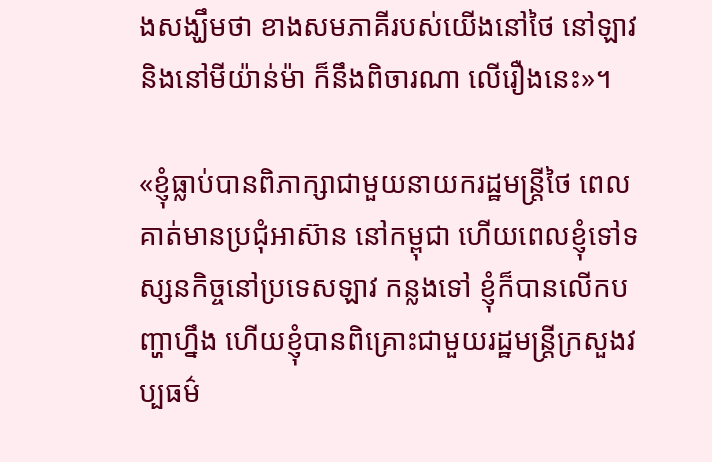ងសង្ឃឹមថា ខាងសមភាគីរបស់យើងនៅថៃ នៅឡាវ និងនៅមីយ៉ាន់ម៉ា ក៏នឹងពិចារណា លើរឿងនេះ»។

«ខ្ញុំធ្លាប់បានពិភាក្សាជាមួយនាយករដ្ឋមន្រ្តីថៃ ពេលគាត់មានប្រជុំអាស៊ាន នៅកម្ពុជា ហើយពេលខ្ញុំទៅទស្សនកិច្ចនៅប្រទេសឡាវ កន្លងទៅ ខ្ញុំក៏បានលើកបញ្ហាហ្នឹង ហើយខ្ញុំបានពិគ្រោះជាមួយរដ្ឋមន្រ្តីក្រសួងវប្បធម៌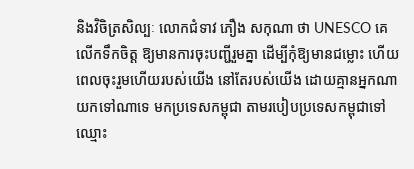និងវិចិត្រសិល្បៈ លោកជំទាវ ភឿង សកុណា ថា UNESCO គេលើកទឹកចិត្ត ឱ្យមានការចុះបញ្ជីរួមគ្នា ដើម្បីកុំឱ្យមានជម្លោះ ហើយពេលចុះរួមហើយរបស់យើង នៅតែរបស់យើង ដោយគ្មានអ្នកណាយកទៅណាទេ មកប្រទេសកម្ពុជា តាមរបៀបប្រទេសកម្ពុជាទៅ ឈ្មោះ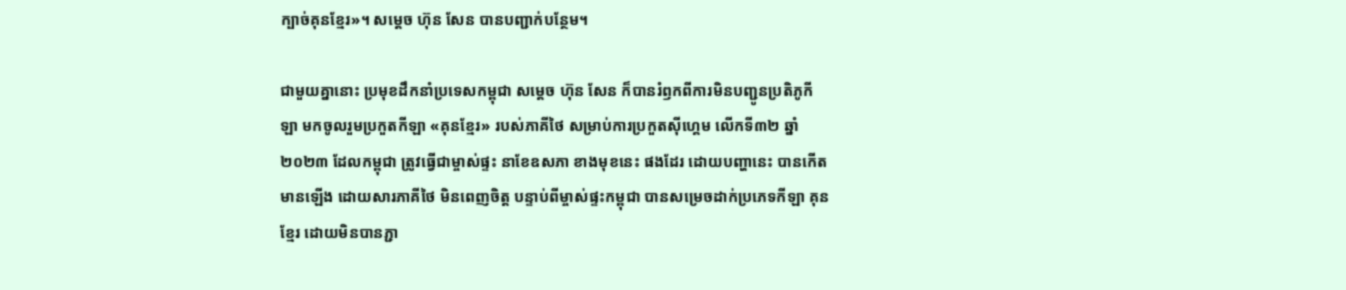ក្បាច់គុនខ្មែរ»។ សម្តេច ហ៊ុន សែន បានបញ្ជាក់បន្ថែម។

ជាមួយគ្នានោះ ប្រមុខដឹកនាំប្រទេសកម្ពុជា សម្តេច ហ៊ុន សែន ក៏បានរំឭកពីការមិនបញ្ជូនប្រតិភូកីឡា មកចូលរួមប្រកួតកីឡា «គុនខ្មែរ» របស់ភាគីថៃ សម្រាប់ការប្រកួតស៊ីហ្គេម លើកទី៣២ ឆ្នាំ២០២៣ ដែលកម្ពុជា ត្រូវធ្វើជាម្ចាស់ផ្ទះ នាខែឧសភា ខាងមុខនេះ ផងដែរ ដោយបញ្ហានេះ បានកើតមានឡើង ដោយសារភាគីថៃ មិនពេញចិត្ត បន្ទាប់ពីម្ចាស់ផ្ទះកម្ពុជា បានសម្រេចដាក់ប្រភេទកីឡា គុនខ្មែរ ដោយមិនបានភ្ជា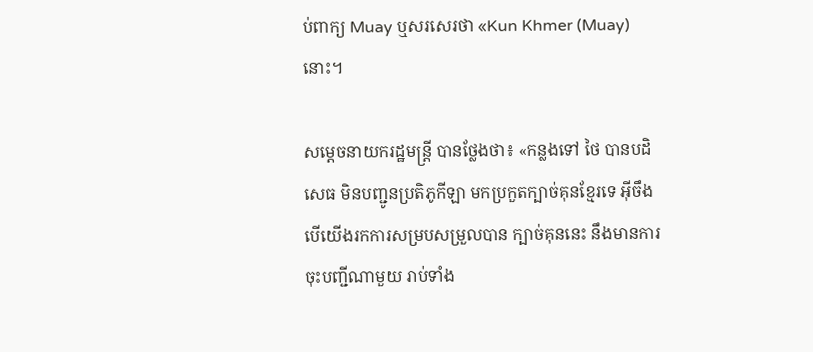ប់ពាក្យ Muay ឬសរសេរថា «Kun Khmer (Muay) នោះ។

សម្តេចនាយករដ្ឋមន្រ្តី បានថ្លែងថា៖ «កន្លងទៅ ថៃ បានបដិសេធ មិនបញ្ជូនប្រតិភូកីឡា មកប្រកួតក្បាច់គុនខ្មែរទេ អ៊ីចឹងបើយើងរកការសម្របសម្រួលបាន ក្បាច់គុននេះ នឹងមានការចុះបញ្ជីណាមួយ រាប់ទាំង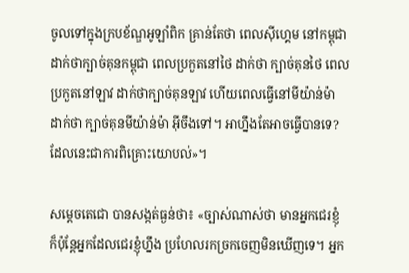ចូលទៅក្នុងក្របខ័ណ្ឌអូឡាំពិក គ្រាន់តែថា ពេលស៊ីហ្គេម នៅកម្ពុជា ដាក់ថាក្បាច់គុនកម្ពុជា ពេលប្រកួតនៅថៃ ដាក់ថា ក្បាច់គុនថៃ ពេលប្រកួតនៅឡាវ ដាក់ថាក្បាច់គុនឡាវ ហើយពេលធ្វើនៅមីយ៉ាន់ម៉ា ដាក់ថា ក្បាច់គុនមីយ៉ាន់ម៉ា អ៊ីចឹងទៅ។ អាហ្នឹងតែអាចធ្វើបានទេ? ដែលនេះជាការពិគ្រោះយោបល់»។

សម្តេចតេជោ បានសង្កត់ធ្ងន់ថា៖ «ច្បាស់ណាស់ថា មានអ្នកជេរខ្ញុំ ក៏ប៉ុន្តែអ្នកដែលជេរខ្ញុំហ្នឹង ប្រហែលរកច្រកចេញមិនឃើញទេ។ អ្នក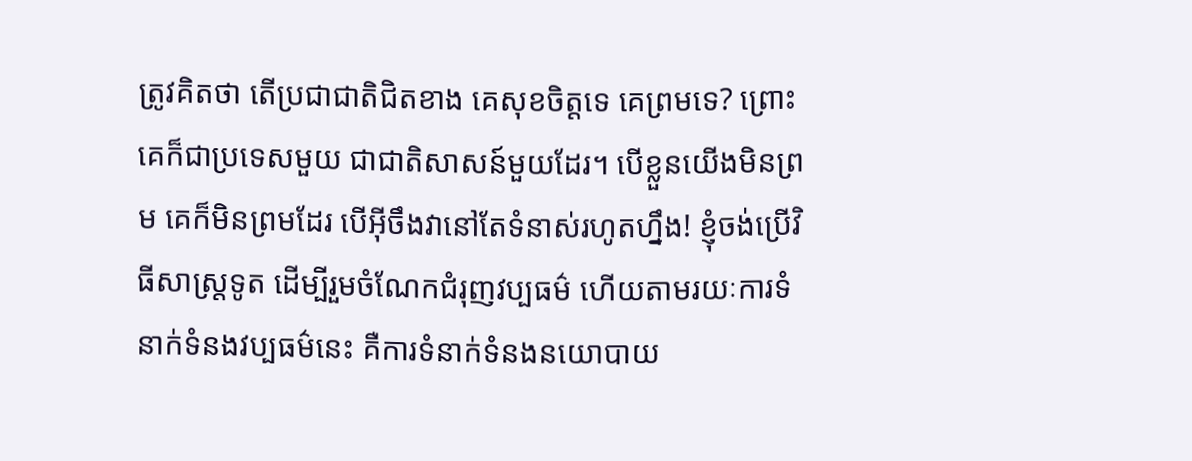ត្រូវគិតថា តើប្រជាជាតិជិតខាង គេសុខចិត្តទេ គេព្រមទេ? ព្រោះគេក៏ជាប្រទេសមួយ ជាជាតិសាសន៍មួយដែរ។ បើខ្លួនយើងមិនព្រម គេក៏មិនព្រមដែរ បើអ៊ីចឹងវានៅតែទំនាស់រហូតហ្នឹង! ខ្ញុំចង់ប្រើវិធីសាស្រ្តទូត ដើម្បីរួមចំណែកជំរុញវប្បធម៌ ហើយតាមរយៈការទំនាក់ទំនងវប្បធម៌នេះ គឺការទំនាក់ទំនងនយោបាយ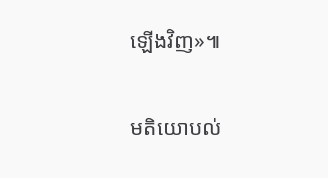ឡើងវិញ»៕

មតិយោបល់